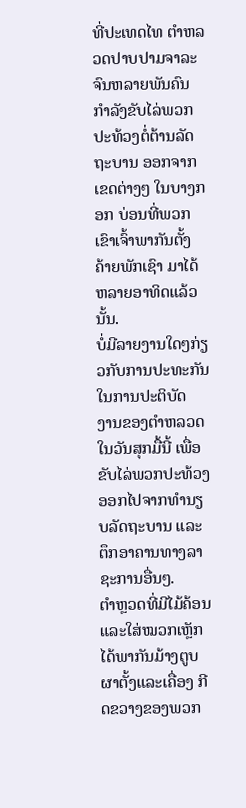ທີ່ປະເທດໄທ ຕໍາຫລວດປາບປາມຈາລະຈົນຫລາຍພັນຄົນ
ກໍາລັງຂັບໄລ່ພວກ ປະທ້ວງຕໍ່ຕ້ານລັດຖະບານ ອອກຈາກ
ເຂດຕ່າງໆ ໃນບາງກອກ ບ່ອນທີ່ພວກ ເຂົາເຈົ້າພາກັນຕັ້ງ
ຄ້າຍພັກເຊົາ ມາໄດ້ຫລາຍອາທິດແລ້ວນັ້ນ.
ບໍ່ມີລາຍງານໃດໆກ່ຽວກັບການປະທະກັນໃນການປະຕິບັດ
ງານຂອງຕໍາຫລວດ ໃນວັນສຸກມື້ນີ້ ເພື່ອຂັບໄລ່ພວກປະທ້ວງ
ອອກໄປຈາກທຳນຽບລັດຖະບານ ແລະ ຕຶກອາຄານທາງລາ
ຊະການອື່ນໆ.
ຕຳຫຼວດທີ່ມີໄມ້ຄ້ອນ ແລະໃສ່ໝວກເຫຼັກ ໄດ້ພາກັນມ້າງຕູບ
ຜາຕັ້ງແລະເຄື່ອງ ກີດຂວາງຂອງພວກ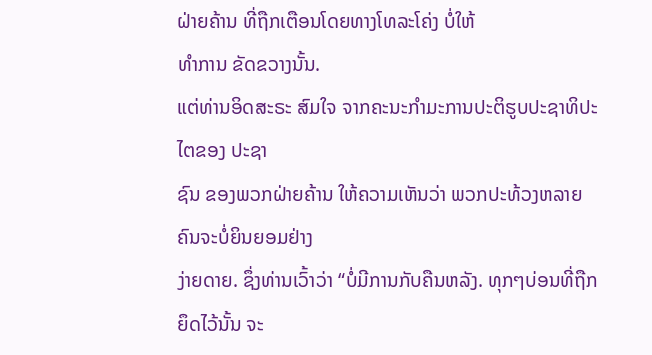ຝ່າຍຄ້ານ ທີ່ຖືກເຕືອນໂດຍທາງໂທລະໂຄ່ງ ບໍ່ໃຫ້
ທຳການ ຂັດຂວາງນັ້ນ.
ແຕ່ທ່ານອິດສະຣະ ສົມໃຈ ຈາກຄະນະກໍາມະການປະຕິຮູບປະຊາທິປະໄຕຂອງ ປະຊາ
ຊົນ ຂອງພວກຝ່າຍຄ້ານ ໃຫ້ຄວາມເຫັນວ່າ ພວກປະທ້ວງຫລາຍຄົນຈະບໍ່ຍິນຍອມຢ່າງ
ງ່າຍດາຍ. ຊຶ່ງທ່ານເວົ້າວ່າ “ບໍ່ມີການກັບຄືນຫລັງ. ທຸກໆບ່ອນທີ່ຖືກຍຶດໄວ້ນັ້ນ ຈະ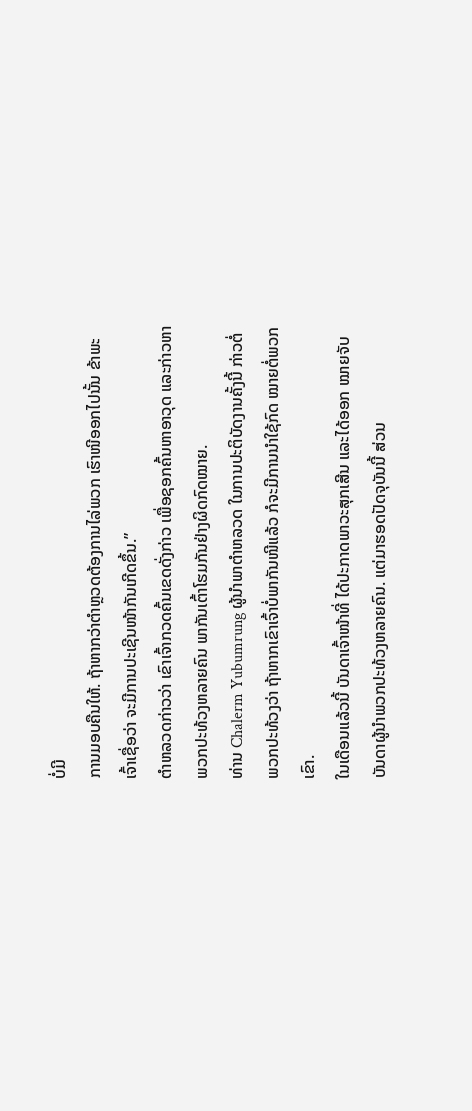ບໍ່ມີ
ການມອບຄືນໃຫ້. ຖ້າຫາກວ່າຕໍາຫຼວດຕ້ອງການໄລ່ພວກ ເຮົາໜີອອກໄປນັ້ນ ຂ້າພະ
ເຈົ້າເຊື່ອວ່າ ຈະມີການປະເຊີນໜ້າກັນເກີດຂຶ້ນ.”
ຕໍາຫລວດກ່າວວ່າ ເຂົາເຈົ້າກວດຄົ້ນເຂດດັ່ງກ່າວ ເພື່ອຊອກຄົ້ນຫາອາວຸດ ແລະກ່າວຫາ
ພວກປະທ້ວງຫລາຍຄົນ ພາກັນເຕົ້າໂຮມກັນຢ່າງຜິດກົດໝາຍ.
ທ່ານ Chalerm Yubumrung ຜູ້ນໍາພາຕໍາຫລວດ ໃນການປະຕິບັດງານຄັ້ງນີ້ ກ່າວຕໍ່
ພວກປະທ້ວງວ່າ ຖ້າຫາກເຂົາເຈົ້າບໍ່ພາກັນໜີແລ້ວ ກໍຈະມີການນຳໃຊ້ກົດ ໝາຍຕໍ່ພວກ
ເຂົາ.
ໃນເດືອນແລ້ວນີ້ ບັນດາເຈົ້າໜ້າທີ່ ໄດ້ປະກາດພາວະສຸກເສີນ ແລະໄດ້ອອກ ໝາຍຈັບ
ບັນດາຜູ້ນໍາພວກປະທ້ວງຫລາຍຄົນ. ແຕ່ມາຮອດປັດຈຸບັນນີ້ ສ່ວນ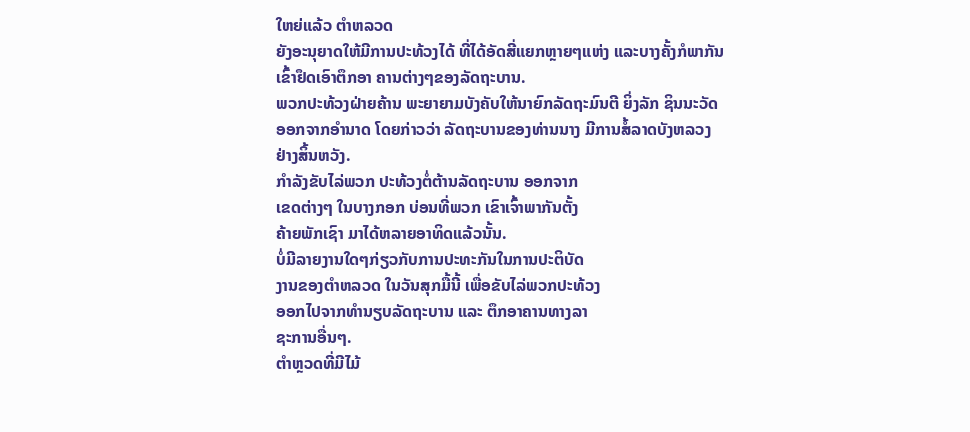ໃຫຍ່ແລ້ວ ຕໍາຫລວດ
ຍັງອະນຸຍາດໃຫ້ມີການປະທ້ວງໄດ້ ທີ່ໄດ້ອັດສີ່ແຍກຫຼາຍໆແຫ່ງ ແລະບາງຄັ້ງກໍພາກັນ
ເຂົ້າຢຶດເອົາຕຶກອາ ຄານຕ່າງໆຂອງລັດຖະບານ.
ພວກປະທ້ວງຝ່າຍຄ້ານ ພະຍາຍາມບັງຄັບໃຫ້ນາຍົກລັດຖະມົນຕີ ຍິ່ງລັກ ຊິນນະວັດ
ອອກຈາກອໍານາດ ໂດຍກ່າວວ່າ ລັດຖະບານຂອງທ່ານນາງ ມີການສໍ້ລາດບັງຫລວງ
ຢ່າງສິ້ນຫວັງ.
ກໍາລັງຂັບໄລ່ພວກ ປະທ້ວງຕໍ່ຕ້ານລັດຖະບານ ອອກຈາກ
ເຂດຕ່າງໆ ໃນບາງກອກ ບ່ອນທີ່ພວກ ເຂົາເຈົ້າພາກັນຕັ້ງ
ຄ້າຍພັກເຊົາ ມາໄດ້ຫລາຍອາທິດແລ້ວນັ້ນ.
ບໍ່ມີລາຍງານໃດໆກ່ຽວກັບການປະທະກັນໃນການປະຕິບັດ
ງານຂອງຕໍາຫລວດ ໃນວັນສຸກມື້ນີ້ ເພື່ອຂັບໄລ່ພວກປະທ້ວງ
ອອກໄປຈາກທຳນຽບລັດຖະບານ ແລະ ຕຶກອາຄານທາງລາ
ຊະການອື່ນໆ.
ຕຳຫຼວດທີ່ມີໄມ້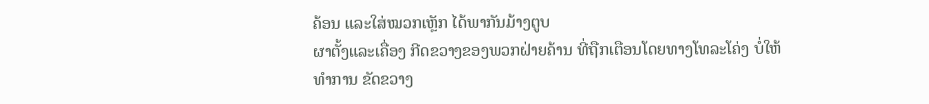ຄ້ອນ ແລະໃສ່ໝວກເຫຼັກ ໄດ້ພາກັນມ້າງຕູບ
ຜາຕັ້ງແລະເຄື່ອງ ກີດຂວາງຂອງພວກຝ່າຍຄ້ານ ທີ່ຖືກເຕືອນໂດຍທາງໂທລະໂຄ່ງ ບໍ່ໃຫ້
ທຳການ ຂັດຂວາງ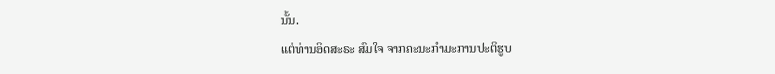ນັ້ນ.
ແຕ່ທ່ານອິດສະຣະ ສົມໃຈ ຈາກຄະນະກໍາມະການປະຕິຮູບ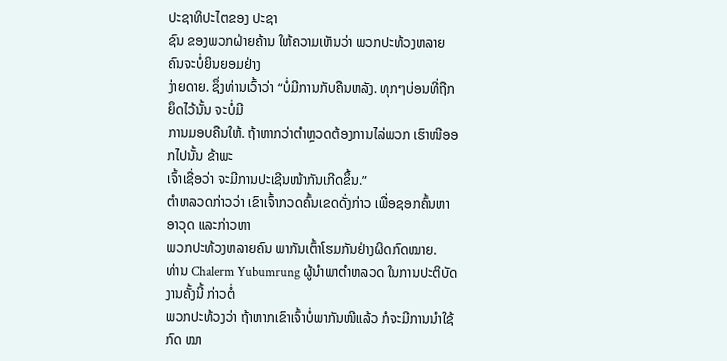ປະຊາທິປະໄຕຂອງ ປະຊາ
ຊົນ ຂອງພວກຝ່າຍຄ້ານ ໃຫ້ຄວາມເຫັນວ່າ ພວກປະທ້ວງຫລາຍຄົນຈະບໍ່ຍິນຍອມຢ່າງ
ງ່າຍດາຍ. ຊຶ່ງທ່ານເວົ້າວ່າ “ບໍ່ມີການກັບຄືນຫລັງ. ທຸກໆບ່ອນທີ່ຖືກຍຶດໄວ້ນັ້ນ ຈະບໍ່ມີ
ການມອບຄືນໃຫ້. ຖ້າຫາກວ່າຕໍາຫຼວດຕ້ອງການໄລ່ພວກ ເຮົາໜີອອກໄປນັ້ນ ຂ້າພະ
ເຈົ້າເຊື່ອວ່າ ຈະມີການປະເຊີນໜ້າກັນເກີດຂຶ້ນ.”
ຕໍາຫລວດກ່າວວ່າ ເຂົາເຈົ້າກວດຄົ້ນເຂດດັ່ງກ່າວ ເພື່ອຊອກຄົ້ນຫາອາວຸດ ແລະກ່າວຫາ
ພວກປະທ້ວງຫລາຍຄົນ ພາກັນເຕົ້າໂຮມກັນຢ່າງຜິດກົດໝາຍ.
ທ່ານ Chalerm Yubumrung ຜູ້ນໍາພາຕໍາຫລວດ ໃນການປະຕິບັດງານຄັ້ງນີ້ ກ່າວຕໍ່
ພວກປະທ້ວງວ່າ ຖ້າຫາກເຂົາເຈົ້າບໍ່ພາກັນໜີແລ້ວ ກໍຈະມີການນຳໃຊ້ກົດ ໝາ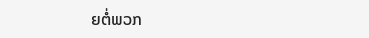ຍຕໍ່ພວກ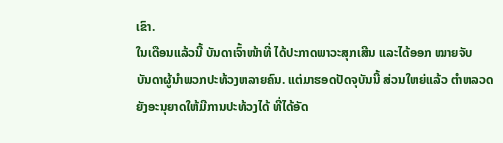ເຂົາ.
ໃນເດືອນແລ້ວນີ້ ບັນດາເຈົ້າໜ້າທີ່ ໄດ້ປະກາດພາວະສຸກເສີນ ແລະໄດ້ອອກ ໝາຍຈັບ
ບັນດາຜູ້ນໍາພວກປະທ້ວງຫລາຍຄົນ. ແຕ່ມາຮອດປັດຈຸບັນນີ້ ສ່ວນໃຫຍ່ແລ້ວ ຕໍາຫລວດ
ຍັງອະນຸຍາດໃຫ້ມີການປະທ້ວງໄດ້ ທີ່ໄດ້ອັດ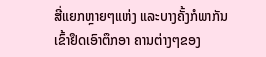ສີ່ແຍກຫຼາຍໆແຫ່ງ ແລະບາງຄັ້ງກໍພາກັນ
ເຂົ້າຢຶດເອົາຕຶກອາ ຄານຕ່າງໆຂອງ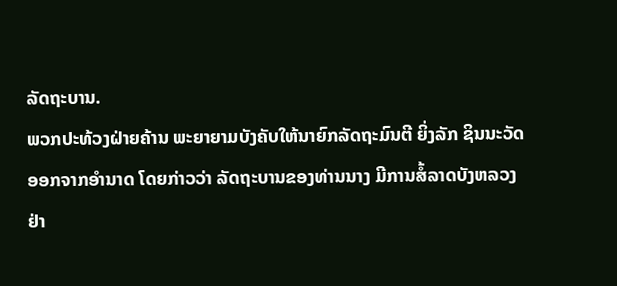ລັດຖະບານ.
ພວກປະທ້ວງຝ່າຍຄ້ານ ພະຍາຍາມບັງຄັບໃຫ້ນາຍົກລັດຖະມົນຕີ ຍິ່ງລັກ ຊິນນະວັດ
ອອກຈາກອໍານາດ ໂດຍກ່າວວ່າ ລັດຖະບານຂອງທ່ານນາງ ມີການສໍ້ລາດບັງຫລວງ
ຢ່າ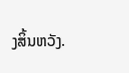ງສິ້ນຫວັງ.